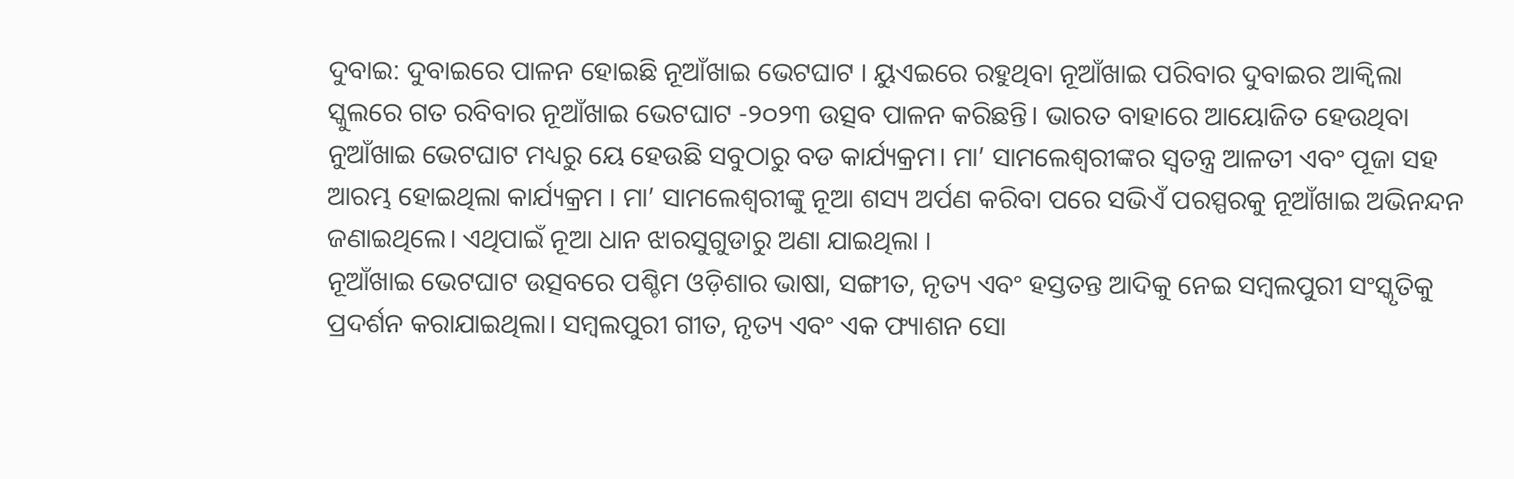ଦୁବାଇ: ଦୁବାଇରେ ପାଳନ ହୋଇଛି ନୂଆଁଖାଇ ଭେଟଘାଟ । ୟୁଏଇରେ ରହୁଥିବା ନୂଆଁଖାଇ ପରିବାର ଦୁବାଇର ଆକ୍ୱିଲା ସ୍କୁଲରେ ଗତ ରବିବାର ନୂଆଁଖାଇ ଭେଟଘାଟ -୨୦୨୩ ଉତ୍ସବ ପାଳନ କରିଛନ୍ତି। ଭାରତ ବାହାରେ ଆୟୋଜିତ ହେଉଥିବା ନୁଆଁଖାଇ ଭେଟଘାଟ ମଧ୍ୟରୁ ୟେ ହେଉଛି ସବୁଠାରୁ ବଡ କାର୍ଯ୍ୟକ୍ରମ। ମା’ ସାମଲେଶ୍ୱରୀଙ୍କର ସ୍ୱତନ୍ତ୍ର ଆଳତୀ ଏବଂ ପୂଜା ସହ ଆରମ୍ଭ ହୋଇଥିଲା କାର୍ଯ୍ୟକ୍ରମ । ମା’ ସାମଲେଶ୍ବରୀଙ୍କୁ ନୂଆ ଶସ୍ୟ ଅର୍ପଣ କରିବା ପରେ ସଭିଏଁ ପରସ୍ପରକୁ ନୂଆଁଖାଇ ଅଭିନନ୍ଦନ ଜଣାଇଥିଲେ। ଏଥିପାଇଁ ନୂଆ ଧାନ ଝାରସୁଗୁଡାରୁ ଅଣା ଯାଇଥିଲା ।
ନୂଆଁଖାଇ ଭେଟଘାଟ ଉତ୍ସବରେ ପଶ୍ଚିମ ଓଡ଼ିଶାର ଭାଷା, ସଙ୍ଗୀତ, ନୃତ୍ୟ ଏବଂ ହସ୍ତତନ୍ତ ଆଦିକୁ ନେଇ ସମ୍ବଲପୁରୀ ସଂସ୍କୃତିକୁ ପ୍ରଦର୍ଶନ କରାଯାଇଥିଲା। ସମ୍ବଲପୁରୀ ଗୀତ, ନୃତ୍ୟ ଏବଂ ଏକ ଫ୍ୟାଶନ ସୋ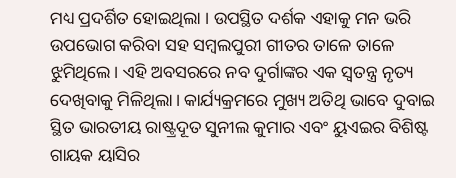ମଧ୍ୟ ପ୍ରଦର୍ଶିତ ହୋଇଥିଲା । ଉପସ୍ଥିତ ଦର୍ଶକ ଏହାକୁ ମନ ଭରି ଉପଭୋଗ କରିବା ସହ ସମ୍ବଲପୁରୀ ଗୀତର ତାଳେ ତାଳେ ଝୁମିଥିଲେ। ଏହି ଅବସରରେ ନବ ଦୁର୍ଗାଙ୍କର ଏକ ସ୍ୱତନ୍ତ୍ର ନୃତ୍ୟ ଦେଖିବାକୁ ମିଳିଥିଲା। କାର୍ଯ୍ୟକ୍ରମରେ ମୁଖ୍ୟ ଅତିଥି ଭାବେ ଦୁବାଇ ସ୍ଥିତ ଭାରତୀୟ ରାଷ୍ଟ୍ରଦୂତ ସୁନୀଲ କୁମାର ଏବଂ ୟୁଏଇର ବିଶିଷ୍ଟ ଗାୟକ ୟାସିର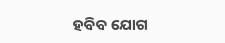ହବିବ ଯୋଗ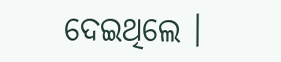ଦେଇଥିଲେ ।